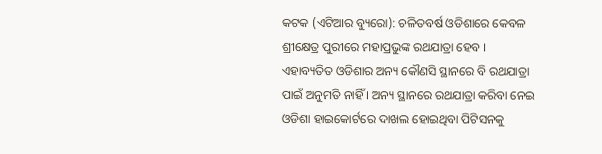କଟକ (ଏଟିଆର ବ୍ୟୁରୋ): ଚଳିତବର୍ଷ ଓଡିଶାରେ କେବଳ ଶ୍ରୀକ୍ଷେତ୍ର ପୁରୀରେ ମହାପ୍ରଭୁଙ୍କ ରଥଯାତ୍ରା ହେବ । ଏହାବ୍ୟତିତ ଓଡିଶାର ଅନ୍ୟ କୌଣସି ସ୍ଥାନରେ ବି ରଥଯାତ୍ରା ପାଇଁ ଅନୁମତି ନାହିଁ । ଅନ୍ୟ ସ୍ଥାନରେ ରଥଯାତ୍ରା କରିବା ନେଇ ଓଡିଶା ହାଇକୋର୍ଟରେ ଦାଖଲ ହୋଇଥିବା ପିଟିସନକୁ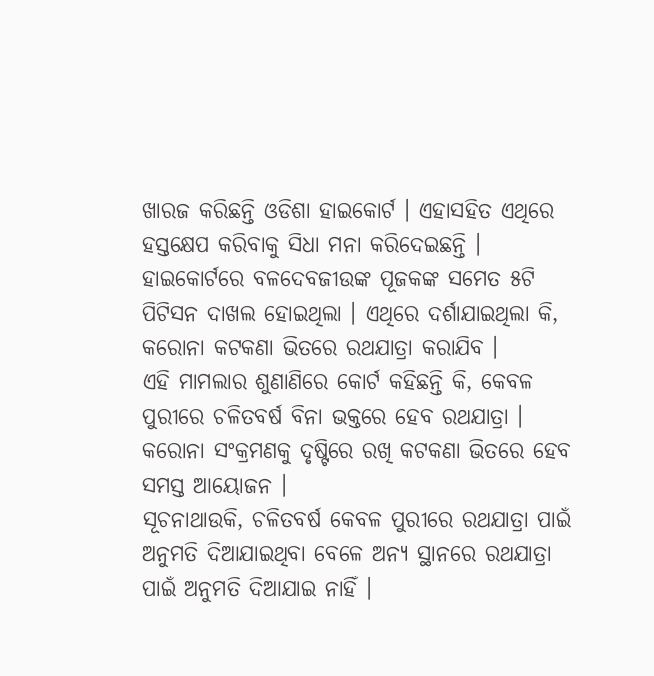ଖାରଜ କରିଛନ୍ତି ଓଡିଶା ହାଇକୋର୍ଟ । ଏହାସହିତ ଏଥିରେ ହସ୍ତକ୍ଷେପ କରିବାକୁ ସିଧା ମନା କରିଦେଇଛନ୍ତି । ହାଇକୋର୍ଟରେ ବଳଦେବଜୀଉଙ୍କ ପୂଜକଙ୍କ ସମେତ ୫ଟି ପିଟିସନ ଦାଖଲ ହୋଇଥିଲା । ଏଥିରେ ଦର୍ଶାଯାଇଥିଲା କି, କରୋନା କଟକଣା ଭିତରେ ରଥଯାତ୍ରା କରାଯିବ ।
ଏହି ମାମଲାର ଶୁଣାଣିରେ କୋର୍ଟ କହିଛନ୍ତି କି, କେବଳ ପୁରୀରେ ଚଳିତବର୍ଷ ବିନା ଭକ୍ତରେ ହେବ ରଥଯାତ୍ରା । କରୋନା ସଂକ୍ରମଣକୁ ଦୃଷ୍ଟିରେ ରଖି କଟକଣା ଭିତରେ ହେବ ସମସ୍ତ ଆୟୋଜନ ।
ସୂଚନାଥାଉକି, ଚଳିତବର୍ଷ କେବଳ ପୁରୀରେ ରଥଯାତ୍ରା ପାଇଁ ଅନୁମତି ଦିଆଯାଇଥିବା ବେଳେ ଅନ୍ୟ ସ୍ଥାନରେ ରଥଯାତ୍ରା ପାଇଁ ଅନୁମତି ଦିଆଯାଇ ନାହିଁ ।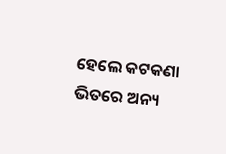ହେଲେ କଟକଣା ଭିତରେ ଅନ୍ୟ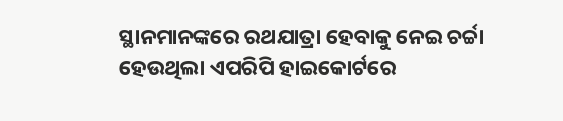ସ୍ଥାନମାନଙ୍କରେ ରଥଯାତ୍ରା ହେବାକୁ ନେଇ ଚର୍ଚ୍ଚା ହେଉଥିଲା ଏପରିପି ହାଇକୋର୍ଟରେ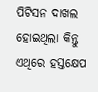ପିଟିସନ ଦାଖଲ ହୋଇଥିଲା କିନ୍ତୁ ଏଥିରେ ହସ୍ତକ୍ଷେପ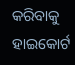କରିବାକୁ ହାଇକୋର୍ଟ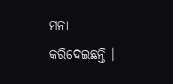ମନା କରିଦେଇଛନ୍ତି ।